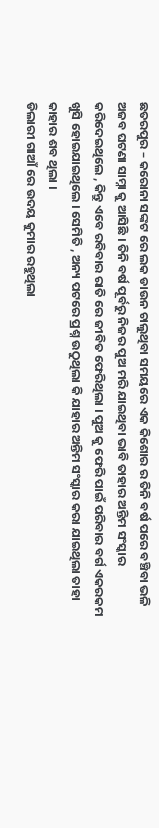ଛତରପୁର – କରୋନା ସଙ୍କଟ ରେ ଲକ ଡାଉନ ଚାଲୁଥିବା ସମୟରେ ଏକ କିଶୋର ର ତିନି ବର୍ଷ ପରେ ବଞ୍ଚିବା ଭଳି ଅଜବ ଘଟଣା ସାମ୍ନା କୁ ଆସିଛି । ତିନି ବର୍ଷ ପୂର୍ବରୁ ନିଜର ପୁଅ ମରି ଯାଇଥିବା ଭାବି ତାହାର ଅନ୍ତିମ ସଂସ୍କାର କରିଦେଇଥିଲେ , କିନ୍ତୁ ଏବେ ରବିବାର ରାତି ରେ ଜୀବିତ ଫେରିଥିଲା । ପୁଅ କୁ ଫେରି ପାଇଁ ପରିବାର ବର୍ଗ ଏକରକମ ଖୁସି ହୋଇଯାଇଥିଲେ । ସେମିତି , ଅନ୍ୟ ପଟରେ ପ୍ରଶ୍ନ ଉଠୁଥିଲା କି ଯାହାର ଅନ୍ତିମ ସଂସ୍କାର କରା ଯାଇଥିଲା ତାହା କାହାର ଶବ ଥିଲା ।
ଡିଲାରୀ ଗାଆଁ ରେ ଉଦୟ କୁମାର ରହୁଥିଲା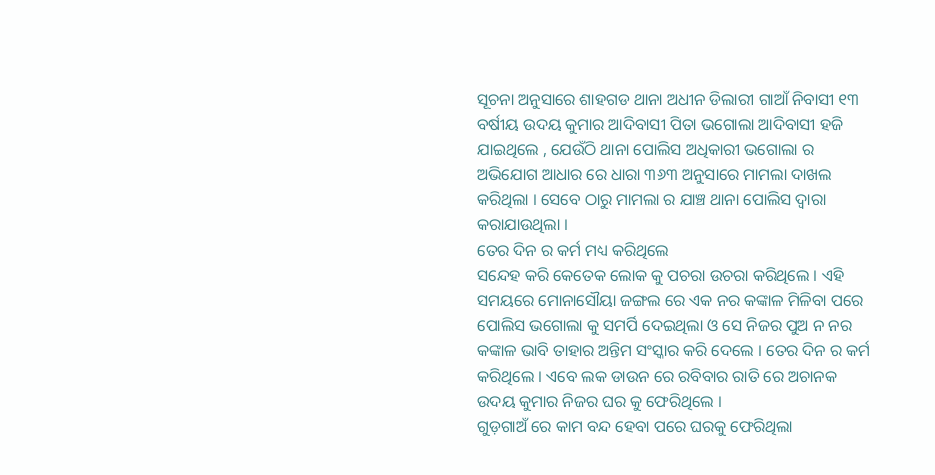ସୂଚନା ଅନୁସାରେ ଶାହଗଡ ଥାନା ଅଧୀନ ଡିଲାରୀ ଗାଆଁ ନିବାସୀ ୧୩ ବର୍ଷୀୟ ଉଦୟ କୁମାର ଆଦିବାସୀ ପିତା ଭଗୋଲା ଆଦିବାସୀ ହଜି ଯାଇଥିଲେ , ଯେଉଁଠି ଥାନା ପୋଲିସ ଅଧିକାରୀ ଭଗୋଲା ର ଅଭିଯୋଗ ଆଧାର ରେ ଧାରା ୩୬୩ ଅନୁସାରେ ମାମଲା ଦାଖଲ କରିଥିଲା । ସେବେ ଠାରୁ ମାମଲା ର ଯାଞ୍ଚ ଥାନା ପୋଲିସ ଦ୍ଵାରା କରାଯାଉଥିଲା ।
ତେର ଦିନ ର କର୍ମ ମଧ୍ୟ କରିଥିଲେ
ସନ୍ଦେହ କରି କେତେକ ଲୋକ କୁ ପଚରା ଉଚରା କରିଥିଲେ । ଏହି ସମୟରେ ମୋନାସୌୟା ଜଙ୍ଗଲ ରେ ଏକ ନର କଙ୍କାଳ ମିଳିବା ପରେ ପୋଲିସ ଭଗୋଲା କୁ ସମର୍ପି ଦେଇଥିଲା ଓ ସେ ନିଜର ପୁଅ ନ ନର କଙ୍କାଳ ଭାବି ତାହାର ଅନ୍ତିମ ସଂସ୍କାର କରି ଦେଲେ । ତେର ଦିନ ର କର୍ମ କରିଥିଲେ । ଏବେ ଲକ ଡାଉନ ରେ ରବିବାର ରାତି ରେ ଅଚାନକ ଉଦୟ କୁମାର ନିଜର ଘର କୁ ଫେରିଥିଲେ ।
ଗୁଡ଼ଗାଅଁ ରେ କାମ ବନ୍ଦ ହେବା ପରେ ଘରକୁ ଫେରିଥିଲା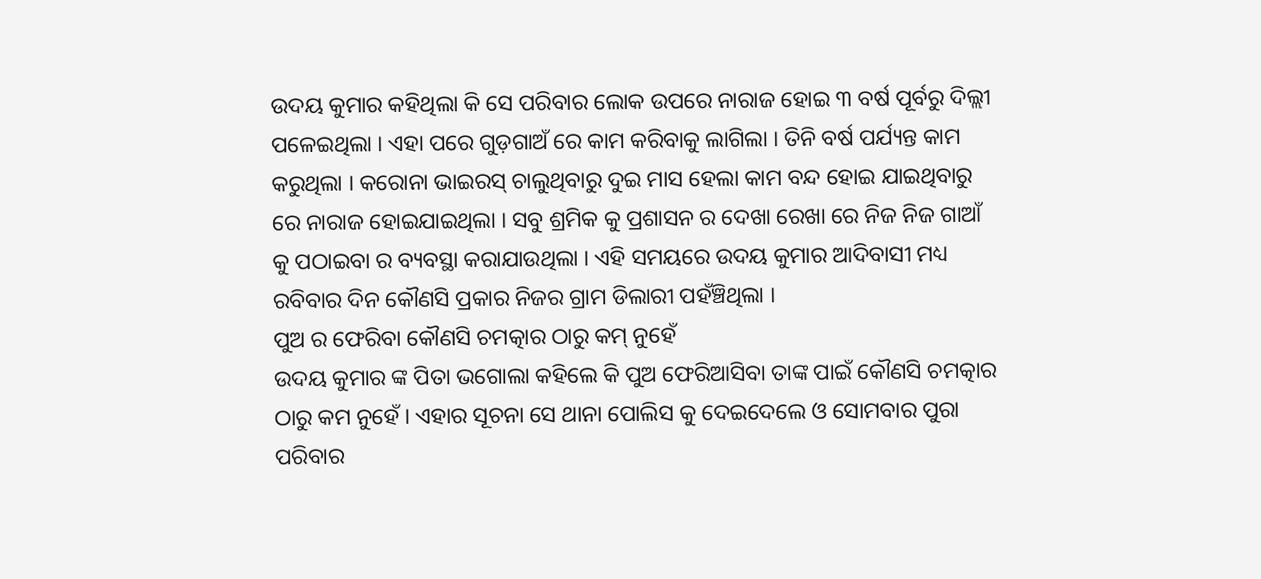ଉଦୟ କୁମାର କହିଥିଲା କି ସେ ପରିବାର ଲୋକ ଉପରେ ନାରାଜ ହୋଇ ୩ ବର୍ଷ ପୂର୍ବରୁ ଦିଲ୍ଲୀ ପଳେଇଥିଲା । ଏହା ପରେ ଗୁଡ଼ଗାଅଁ ରେ କାମ କରିବାକୁ ଲାଗିଲା । ତିନି ବର୍ଷ ପର୍ଯ୍ୟନ୍ତ କାମ କରୁଥିଲା । କରୋନା ଭାଇରସ୍ ଚାଲୁଥିବାରୁ ଦୁଇ ମାସ ହେଲା କାମ ବନ୍ଦ ହୋଇ ଯାଇଥିବାରୁ ରେ ନାରାଜ ହୋଇଯାଇଥିଲା । ସବୁ ଶ୍ରମିକ କୁ ପ୍ରଶାସନ ର ଦେଖା ରେଖା ରେ ନିଜ ନିଜ ଗାଆଁ କୁ ପଠାଇବା ର ବ୍ୟବସ୍ଥା କରାଯାଉଥିଲା । ଏହି ସମୟରେ ଉଦୟ କୁମାର ଆଦିବାସୀ ମଧ୍ୟ ରବିବାର ଦିନ କୌଣସି ପ୍ରକାର ନିଜର ଗ୍ରାମ ଡିଲାରୀ ପହଁଞ୍ଚିଥିଲା ।
ପୁଅ ର ଫେରିବା କୌଣସି ଚମତ୍କାର ଠାରୁ କମ୍ ନୁହେଁ
ଉଦୟ କୁମାର ଙ୍କ ପିତା ଭଗୋଲା କହିଲେ କି ପୁଅ ଫେରିଆସିବା ତାଙ୍କ ପାଇଁ କୌଣସି ଚମତ୍କାର ଠାରୁ କମ ନୁହେଁ । ଏହାର ସୂଚନା ସେ ଥାନା ପୋଲିସ କୁ ଦେଇଦେଲେ ଓ ସୋମବାର ପୁରା ପରିବାର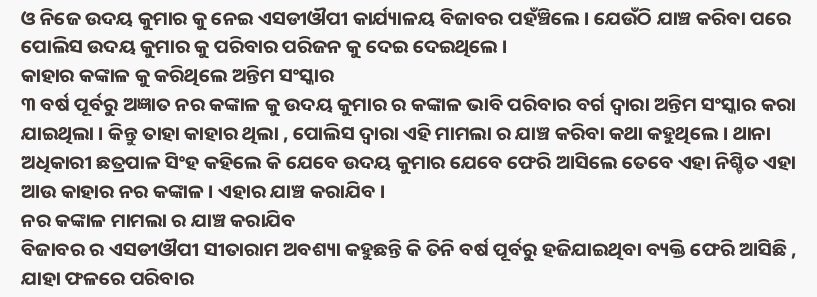ଓ ନିଜେ ଉଦୟ କୁମାର କୁ ନେଇ ଏସଡୀଔପୀ କାର୍ଯ୍ୟାଳୟ ବିଜାବର ପହଁଞ୍ଚିଲେ । ଯେଉଁଠି ଯାଞ୍ଚ କରିବା ପରେ ପୋଲିସ ଉଦୟ କୁମାର କୁ ପରିବାର ପରିଜନ କୁ ଦେଇ ଦେଇଥିଲେ ।
କାହାର କଙ୍କାଳ କୁ କରିଥିଲେ ଅନ୍ତିମ ସଂସ୍କାର
୩ ବର୍ଷ ପୂର୍ବରୁ ଅଜ୍ଞାତ ନର କଙ୍କାଳ କୁ ଉଦୟ କୁମାର ର କଙ୍କାଳ ଭାବି ପରିବାର ବର୍ଗ ଦ୍ୱାରା ଅନ୍ତିମ ସଂସ୍କାର କରା ଯାଇଥିଲା । କିନ୍ତୁ ତାହା କାହାର ଥିଲା , ପୋଲିସ ଦ୍ଵାରା ଏହି ମାମଲା ର ଯାଞ୍ଚ କରିବା କଥା କହୁଥିଲେ । ଥାନା ଅଧିକାରୀ ଛତ୍ରପାଳ ସିଂହ କହିଲେ କି ଯେବେ ଉଦୟ କୁମାର ଯେବେ ଫେରି ଆସିଲେ ତେବେ ଏହା ନିଶ୍ଚିତ ଏହା ଆଉ କାହାର ନର କଙ୍କାଳ । ଏହାର ଯାଞ୍ଚ କରାଯିବ ।
ନର କଙ୍କାଳ ମାମଲା ର ଯାଞ୍ଚ କରାଯିବ
ବିଜାବର ର ଏସଡୀଔପୀ ସୀତାରାମ ଅବଶ୍ୟା କହୁଛନ୍ତି କି ତିନି ବର୍ଷ ପୂର୍ବରୁ ହଜିଯାଇଥିବା ବ୍ୟକ୍ତି ଫେରି ଆସିଛି , ଯାହା ଫଳରେ ପରିବାର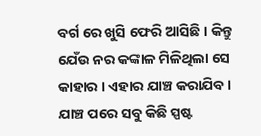ବର୍ଗ ରେ ଖୁସି ଫେରି ଆସିଛି । କିନ୍ତୁ ଯେଁଉ ନର କଙ୍କାଳ ମିଳିଥିଲା ସେ କାହାର । ଏହାର ଯାଞ୍ଚ କରାଯିବ । ଯାଞ୍ଚ ପରେ ସବୁ କିଛି ସ୍ପଷ୍ଟ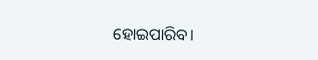ହୋଇପାରିବ।